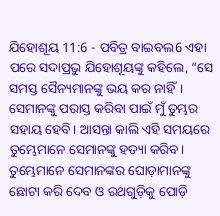ଯିହୋଶୂୟ 11:6 - ପବିତ୍ର ବାଇବଲ6 ଏହା ପରେ ସଦାପ୍ରଭୁ ଯିହୋଶୂୟଙ୍କୁ କହିଲେ, “ସେ ସମସ୍ତ ସୈନ୍ୟମାନଙ୍କୁ ଭୟ କର ନାହିଁ। ସେମାନଙ୍କୁ ପରାସ୍ତ କରିବା ପାଇଁ ମୁଁ ତୁମ୍ଭର ସହାୟ ହେବି। ଆସନ୍ତା କାଲି ଏହି ସମୟରେ ତୁମ୍ଭେମାନେ ସେମାନଙ୍କୁ ହତ୍ୟା କରିବ। ତୁମ୍ଭେମାନେ ସେମାନଙ୍କର ଘୋଡ଼ାମାନଙ୍କୁ ଛୋଟା କରି ଦେବ ଓ ରଥଗୁଡ଼ିକୁ ପୋଡ଼ି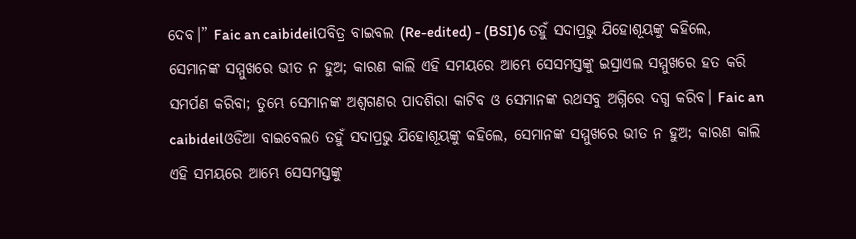ଦେବ।” Faic an caibideilପବିତ୍ର ବାଇବଲ (Re-edited) - (BSI)6 ତହୁଁ ସଦାପ୍ରଭୁ ଯିହୋଶୂୟଙ୍କୁ କହିଲେ, ସେମାନଙ୍କ ସମ୍ମୁଖରେ ଭୀତ ନ ହୁଅ; କାରଣ କାଲି ଏହି ସମୟରେ ଆମ୍ଭେ ସେସମସ୍ତଙ୍କୁ ଇସ୍ରାଏଲ ସମ୍ମୁଖରେ ହତ କରି ସମର୍ପଣ କରିବା; ତୁମ୍ଭେ ସେମାନଙ୍କ ଅଶ୍ଵଗଣର ପାଦଶିରା କାଟିବ ଓ ସେମାନଙ୍କ ରଥସବୁ ଅଗ୍ନିରେ ଦଗ୍ଧ କରିବ। Faic an caibideilଓଡିଆ ବାଇବେଲ6 ତହୁଁ ସଦାପ୍ରଭୁ ଯିହୋଶୂୟଙ୍କୁ କହିଲେ, ସେମାନଙ୍କ ସମ୍ମୁଖରେ ଭୀତ ନ ହୁଅ; କାରଣ କାଲି ଏହି ସମୟରେ ଆମ୍ଭେ ସେସମସ୍ତଙ୍କୁ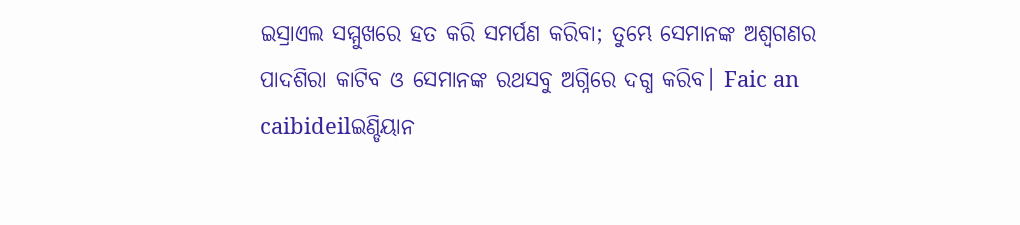ଇସ୍ରାଏଲ ସମ୍ମୁଖରେ ହତ କରି ସମର୍ପଣ କରିବା; ତୁମ୍ଭେ ସେମାନଙ୍କ ଅଶ୍ୱଗଣର ପାଦଶିରା କାଟିବ ଓ ସେମାନଙ୍କ ରଥସବୁ ଅଗ୍ନିରେ ଦଗ୍ଧ କରିବ। Faic an caibideilଇଣ୍ଡିୟାନ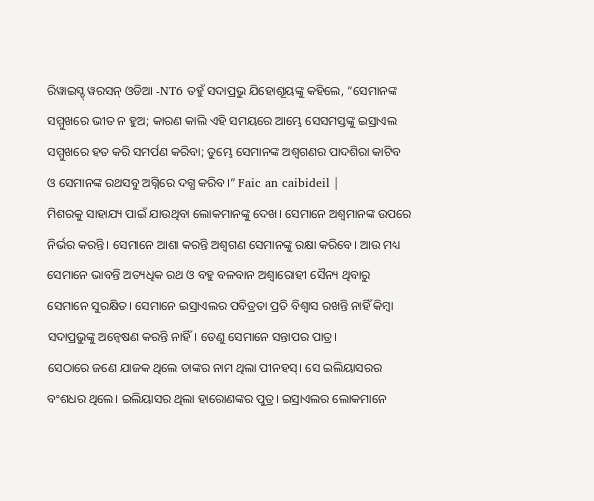ରିୱାଇସ୍ଡ୍ ୱରସନ୍ ଓଡିଆ -NT6 ତହୁଁ ସଦାପ୍ରଭୁ ଯିହୋଶୂୟଙ୍କୁ କହିଲେ, “ସେମାନଙ୍କ ସମ୍ମୁଖରେ ଭୀତ ନ ହୁଅ; କାରଣ କାଲି ଏହି ସମୟରେ ଆମ୍ଭେ ସେସମସ୍ତଙ୍କୁ ଇସ୍ରାଏଲ ସମ୍ମୁଖରେ ହତ କରି ସମର୍ପଣ କରିବା; ତୁମ୍ଭେ ସେମାନଙ୍କ ଅଶ୍ୱଗଣର ପାଦଶିରା କାଟିବ ଓ ସେମାନଙ୍କ ରଥସବୁ ଅଗ୍ନିରେ ଦଗ୍ଧ କରିବ।” Faic an caibideil |
ମିଶରକୁ ସାହାଯ୍ୟ ପାଇଁ ଯାଉଥିବା ଲୋକମାନଙ୍କୁ ଦେଖ। ସେମାନେ ଅଶ୍ୱମାନଙ୍କ ଉପରେ ନିର୍ଭର କରନ୍ତି। ସେମାନେ ଆଶା କରନ୍ତି ଅଶ୍ୱଗଣ ସେମାନଙ୍କୁ ରକ୍ଷା କରିବେ। ଆଉ ମଧ୍ୟ ସେମାନେ ଭାବନ୍ତି ଅତ୍ୟଧିକ ରଥ ଓ ବହୁ ବଳବାନ ଅଶ୍ୱାରୋହୀ ସୈନ୍ୟ ଥିବାରୁ ସେମାନେ ସୁରକ୍ଷିତ। ସେମାନେ ଇସ୍ରାଏଲର ପବିତ୍ରତା ପ୍ରତି ବିଶ୍ୱାସ ରଖନ୍ତି ନାହିଁ କିମ୍ବା ସଦାପ୍ରଭୁଙ୍କୁ ଅନ୍ୱେଷଣ କରନ୍ତି ନାହିଁ। ତେଣୁ ସେମାନେ ସନ୍ତାପର ପାତ୍ର।
ସେଠାରେ ଜଣେ ଯାଜକ ଥିଲେ ତାଙ୍କର ନାମ ଥିଲା ପୀନହସ୍। ସେ ଇଲିୟାସରର ବଂଶଧର ଥିଲେ। ଇଲିୟାସର ଥିଲା ହାରୋଣଙ୍କର ପୁତ୍ର। ଇସ୍ରାଏଲର ଲୋକମାନେ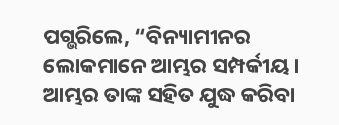ପଗ୍ଭରିଲେ, “ବିନ୍ୟାମୀନର ଲୋକମାନେ ଆମ୍ଭର ସମ୍ପର୍କୀୟ। ଆମ୍ଭର ତାଙ୍କ ସହିତ ଯୁଦ୍ଧ କରିବା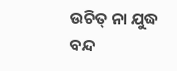ଉଚିତ୍ ନା ଯୁଦ୍ଧ ବନ୍ଦ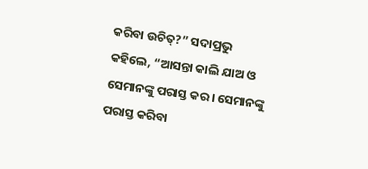କରିବା ଉଚିତ୍?” ସଦାପ୍ରଭୁ କହିଲେ, “ଆସନ୍ତା କାଲି ଯାଅ ଓ ସେମାନଙ୍କୁ ପରାସ୍ତ କର। ସେମାନଙ୍କୁ ପରାସ୍ତ କରିବା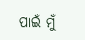ପାଇଁ ମୁଁ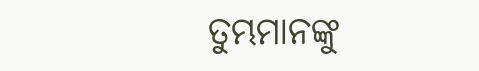ତୁମ୍ଭମାନଙ୍କୁ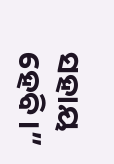ସହାୟ ହେବି।”